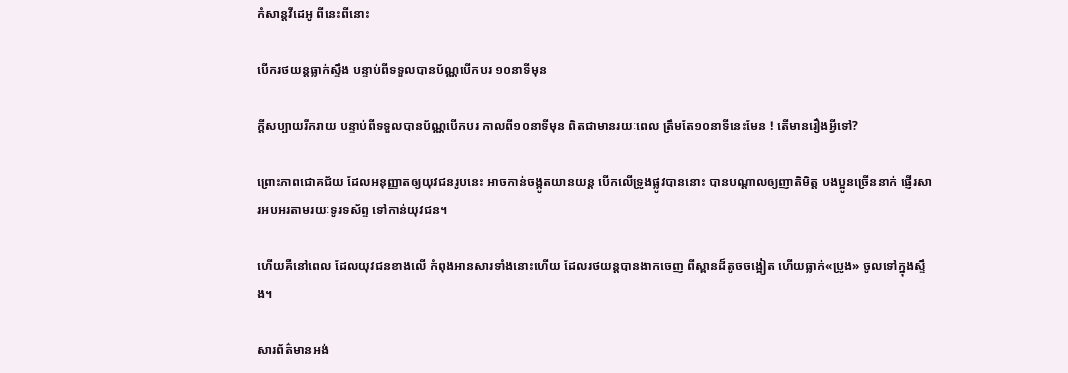កំសាន្ដវីដេអូ ពីនេះពីនោះ

បើករថយន្ដធ្លាក់ស្ទឹង បន្ទាប់ពីទទួលបានប័ណ្ណបើកបរ ១០នាទីមុន

ក្ដីសប្បាយរីករាយ បន្ទាប់ពីទទួលបានប័ណ្ណបើកបរ កាលពី១០នាទីមុន ពិតជាមានរយៈពេល ត្រឹមតែ១០នាទីនេះមែន ! តើមានរឿងអ្វីទៅ?

ព្រោះភាពជោគជ័យ ដែលអនុញ្ញាតឲ្យយុវជនរូបនេះ អាចកាន់ចង្កូតយានយន្ដ បើកលើទ្រូងផ្លូវបាននោះ បានបណ្ដាលឲ្យញាតិមិត្ត បងប្អូនច្រើននាក់ ផ្ញើរសារអបអរតាមរយៈទូរទស័ព្ទ ទៅកាន់យុវជន។

ហើយគឺនៅពេល ដែលយុវជនខាងលើ កំពុងអានសារទាំងនោះហើយ ដែលរថយន្ដបានងាកចេញ ពីស្ពានដ៏តូចចង្អៀត ហើយធ្លាក់«ប្រូង» ចូលទៅក្នុងស្ទឹង។

សារព័ត៌មានអង់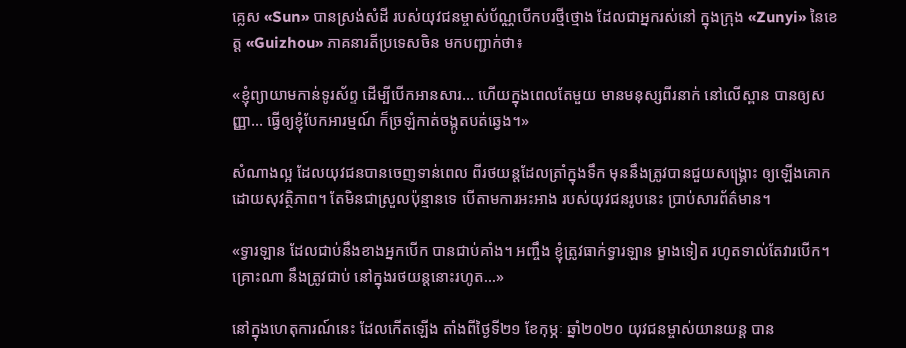គ្លេស «Sun» បានស្រង់សំដី របស់យុវជនម្ចាស់ប័ណ្ណបើកបរថ្មីថ្មោង ដែលជាអ្នករស់នៅ ក្នុងក្រុង «Zunyi» នៃខេត្ត «Guizhou» ភាគនារតីប្រទេសចិន មកបញ្ជាក់ថា៖

«ខ្ញុំព្យាយាមកាន់ទូរស័ព្ទ ដើម្បីបើកអានសារ… ហើយក្នុងពេលតែមួយ មានមនុស្សពីរនាក់ នៅលើស្ពាន បានឲ្យសញ្ញា… ធ្វើឲ្យខ្ញុំបែកអារម្មណ៍ ក៏ច្រឡំកាត់ចង្កូតបត់ឆ្វេង។»

សំណាងល្អ ដែលយុវជនបានចេញទាន់ពេល ពីរថយន្ដដែលត្រាំក្នុងទឹក មុននឹងត្រូវបានជួយសង្គ្រោះ ឲ្យឡើងគោក ដោយសុវត្ថិភាព។ តែមិនជាស្រួលប៉ុន្មានទេ បើតាមការអះអាង របស់យុវជនរូបនេះ ប្រាប់សារព័ត៌មាន។

«ទ្វារឡាន ដែលជាប់នឹងខាងអ្នកបើក បានជាប់គាំង។ អញ្ចឹង ខ្ញុំត្រូវធាក់ទ្វារឡាន ម្ខាងទៀត រហូតទាល់តែវារបើក។ គ្រោះណា នឹងត្រូវជាប់ នៅក្នុងរថយន្ដនោះរហូត…»

នៅក្នុងហេតុការណ៍នេះ ដែលកើតឡើង តាំងពីថ្ងៃទី២១ ខែកុម្ភៈ ឆ្នាំ២០២០ យុវជនម្ចាស់យានយន្ដ បាន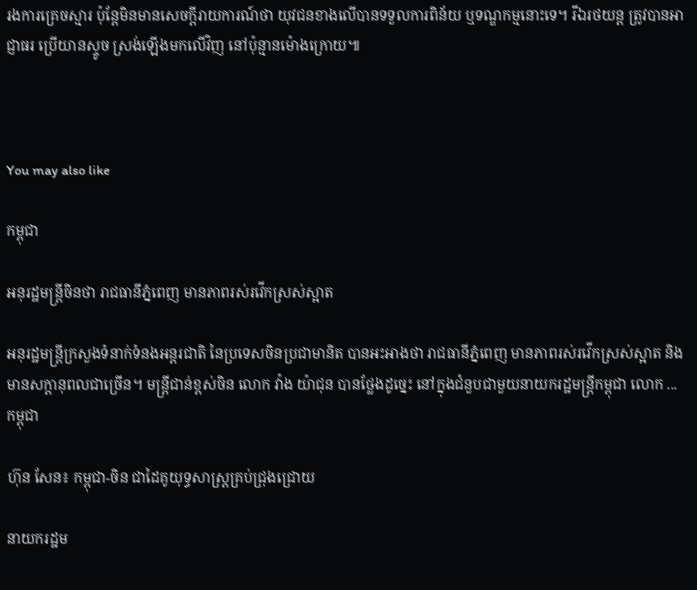រងការគ្រេចស្មារ ប៉ុន្តែមិនមានសេចក្ដីរាយការណ៍ថា យុវជនខាងលើបានទទួលការពិន័យ ឬទណ្ឌកម្មនោះទេ។ រីឯរថយន្ដ ត្រូវបានអាជ្ញាធរ ប្រើយានស្ទូច ស្រង់ឡើងមកលើវិញ នៅប៉ុន្មានម៉ោងក្រោយ៕



You may also like

កម្ពុជា

អនុរដ្ឋមន្ត្រីចិនថា រាជធានីភ្នំពេញ មានភាពរស់រវើកស្រស់ស្អាត

អនុរដ្ឋមន្ត្រីក្រសួងទំនាក់ទំនងអន្តរជាតិ នៃប្រទេសចិនប្រជាមានិត បានអះអាងថា រាជធានីភ្នំពេញ មានភាពរស់រវើកស្រស់ស្អាត និងមានសក្ដានុពលជាច្រើន។ មន្ត្រីជាន់ខ្ពស់ចិន លោក វ៉ាង យ៉ាជុន បានថ្លែងដូច្នេះ នៅក្នុងជំនួបជាមួយនាយករដ្ឋមន្ត្រីកម្ពុជា លោក ...
កម្ពុជា

ហ៊ុន សែន៖ កម្ពុជា-ចិន ជាដៃគូយុទ្ធសាស្ត្រគ្រប់ជ្រុងជ្រោយ

នាយករដ្ឋម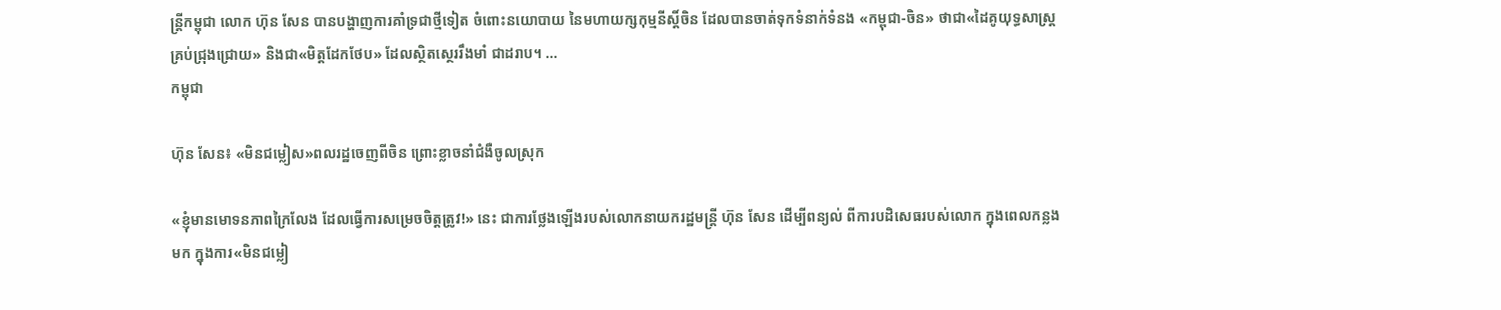ន្ត្រីកម្ពុជា លោក ហ៊ុន សែន បានបង្ហាញការគាំទ្រជាថ្មីទៀត ចំពោះនយោបាយ នៃមហាយក្សកុម្មនីស្ដិ៍ចិន ដែលបានចាត់ទុកទំនាក់ទំនង «កម្ពុជា-ចិន» ថាជា«ដៃគូយុទ្ធសាស្ត្រគ្រប់ជ្រុងជ្រោយ» និងជា«មិត្តដែកថែប» ដែលស្ថិតស្ថេររឹងមាំ ជាដរាប។ ...
កម្ពុជា

ហ៊ុន សែន៖ «មិនជម្លៀស»ពលរដ្ឋចេញពីចិន ព្រោះខ្លាចនាំជំងឺចូលស្រុក

«ខ្ញុំមានមោទនភាពក្រៃលែង ដែលធ្វើការសម្រេចចិត្តត្រូវ!» នេះ ជាការថ្លែងឡើងរបស់លោកនាយករដ្ឋមន្ត្រី ហ៊ុន សែន ដើម្បីពន្យល់ ពីការបដិសេធរបស់លោក ក្នុងពេលកន្លងមក ក្នុងការ«មិនជម្លៀ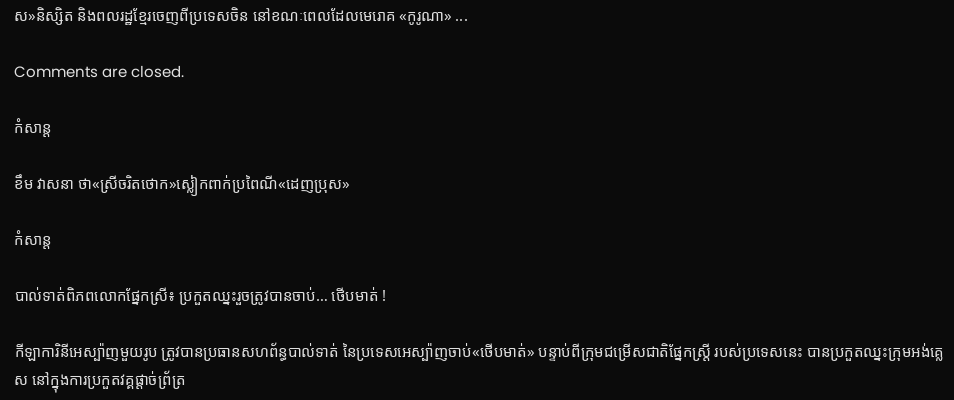ស»និស្សិត និងពលរដ្ឋខ្មែរចេញពីប្រទេសចិន នៅខណៈពេលដែលមេរោគ «កូរូណា» ...

Comments are closed.

កំសាន្ដ

ខឹម វាសនា ថា«ស្រីចរិតថោក»ស្លៀកពាក់ប្រពៃណី«ដេញប្រុស»

កំសាន្ដ

បាល់ទាត់ពិភពលោកផ្នែកស្រី៖ ប្រកួតឈ្នះរួចត្រូវបានចាប់… ថើបមាត់ !

កីឡាការិនីអេស្ប៉ាញមួយរូប ត្រូវបានប្រធានសហព័ន្ធបាល់ទាត់ នៃប្រទេសអេស្ប៉ាញចាប់«ថើបមាត់» បន្ទាប់ពីក្រុមជម្រើសជាតិផ្នែកស្ត្រី របស់ប្រទេសនេះ បានប្រកួតឈ្នះក្រុមអង់គ្លេស នៅក្នុងការប្រកួតវគ្គផ្ដាច់ព្រ័ត្រ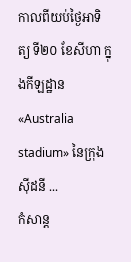កាលពីយប់ថ្ងៃអាទិត្យ ទី២០ ខែសីហា ក្នុងកីឡដ្ឋាន«Australia stadium» នៃក្រុងស៊ីដនី ...
កំសាន្ដ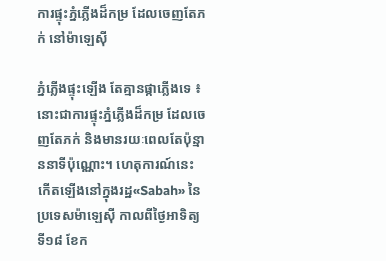ការផ្ទុះភ្នំភ្លើងដ៏កម្រ ដែលចេញតែភក់ នៅម៉ាឡេស៊ី

ភ្នំភ្លើងផ្ទុះឡើង តែគ្មានផ្កាភ្លើងទេ ៖ នោះជាការផ្ទុះភ្នំភ្លើងដ៏កម្រ ដែលចេញតែភក់ និងមានរយៈពេលតែប៉ុន្មាននាទីប៉ុណ្ណោះ។ ហេតុការណ៍នេះ កើតឡើងនៅក្នុងរដ្ឋ«Sabah» នៃប្រទេសម៉ាឡេស៊ី កាលពីថ្ងៃអាទិត្យ ទី១៨ ខែក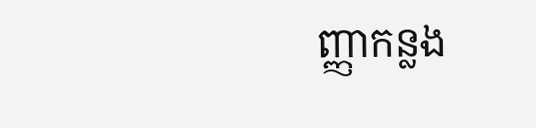ញ្ញាកន្លង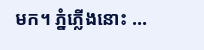មក។ ភ្នំភ្លើងនោះ ...